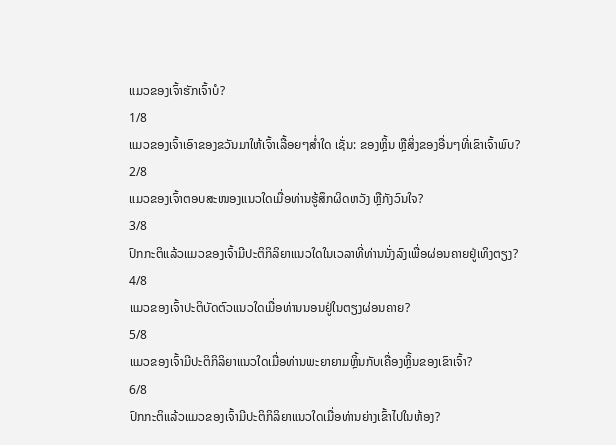ແມວຂອງເຈົ້າຮັກເຈົ້າບໍ?
1/8
ແມວຂອງເຈົ້າເອົາຂອງຂວັນມາໃຫ້ເຈົ້າເລື້ອຍໆສໍ່າໃດ ເຊັ່ນ: ຂອງຫຼິ້ນ ຫຼືສິ່ງຂອງອື່ນໆທີ່ເຂົາເຈົ້າພົບ?
2/8
ແມວຂອງເຈົ້າຕອບສະໜອງແນວໃດເມື່ອທ່ານຮູ້ສຶກຜິດຫວັງ ຫຼືກັງວົນໃຈ?
3/8
ປົກກະຕິແລ້ວແມວຂອງເຈົ້າມີປະຕິກິລິຍາແນວໃດໃນເວລາທີ່ທ່ານນັ່ງລົງເພື່ອຜ່ອນຄາຍຢູ່ເທິງຕຽງ?
4/8
ແມວຂອງເຈົ້າປະຕິບັດຕົວແນວໃດເມື່ອທ່ານນອນຢູ່ໃນຕຽງຜ່ອນຄາຍ?
5/8
ແມວຂອງເຈົ້າມີປະຕິກິລິຍາແນວໃດເມື່ອທ່ານພະຍາຍາມຫຼິ້ນກັບເຄື່ອງຫຼິ້ນຂອງເຂົາເຈົ້າ?
6/8
ປົກກະຕິແລ້ວແມວຂອງເຈົ້າມີປະຕິກິລິຍາແນວໃດເມື່ອທ່ານຍ່າງເຂົ້າໄປໃນຫ້ອງ?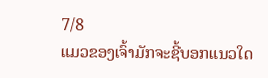7/8
ແມວຂອງເຈົ້າມັກຈະຊີ້ບອກແນວໃດ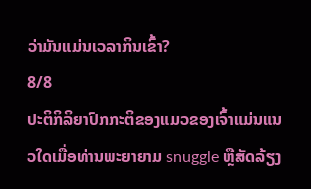ວ່າມັນແມ່ນເວລາກິນເຂົ້າ?
8/8
ປະຕິກິລິຍາປົກກະຕິຂອງແມວຂອງເຈົ້າແມ່ນແນວໃດເມື່ອທ່ານພະຍາຍາມ snuggle ຫຼືສັດລ້ຽງ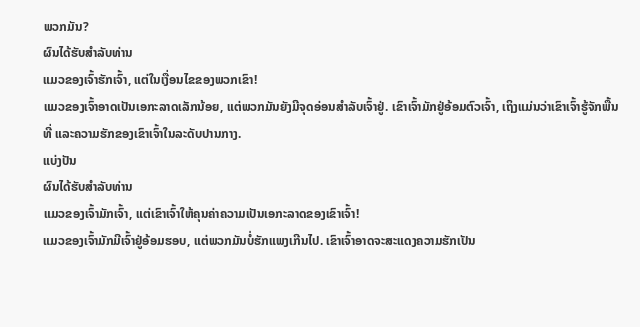ພວກມັນ?
ຜົນໄດ້ຮັບສໍາລັບທ່ານ
ແມວຂອງເຈົ້າຮັກເຈົ້າ, ແຕ່ໃນເງື່ອນໄຂຂອງພວກເຂົາ!
ແມວຂອງເຈົ້າອາດເປັນເອກະລາດເລັກນ້ອຍ, ແຕ່ພວກມັນຍັງມີຈຸດອ່ອນສຳລັບເຈົ້າຢູ່. ເຂົາເຈົ້າມັກຢູ່ອ້ອມຕົວເຈົ້າ, ເຖິງແມ່ນວ່າເຂົາເຈົ້າຮູ້ຈັກພື້ນທີ່ ແລະຄວາມຮັກຂອງເຂົາເຈົ້າໃນລະດັບປານກາງ.
ແບ່ງປັນ
ຜົນໄດ້ຮັບສໍາລັບທ່ານ
ແມວຂອງເຈົ້າມັກເຈົ້າ, ແຕ່ເຂົາເຈົ້າໃຫ້ຄຸນຄ່າຄວາມເປັນເອກະລາດຂອງເຂົາເຈົ້າ!
ແມວຂອງເຈົ້າມັກມີເຈົ້າຢູ່ອ້ອມຮອບ, ແຕ່ພວກມັນບໍ່ຮັກແພງເກີນໄປ. ເຂົາເຈົ້າອາດຈະສະແດງຄວາມຮັກເປັນ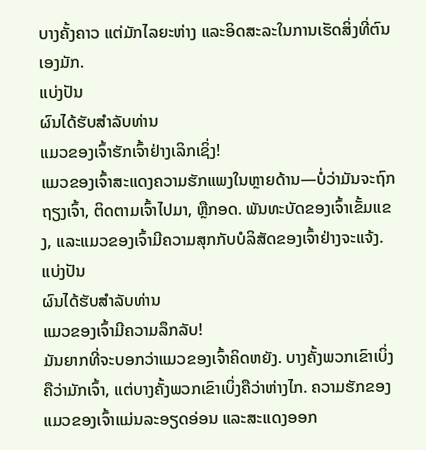ບາງຄັ້ງຄາວ ແຕ່ມັກໄລຍະຫ່າງ ແລະອິດສະລະໃນການເຮັດສິ່ງທີ່ຕົນເອງມັກ.
ແບ່ງປັນ
ຜົນໄດ້ຮັບສໍາລັບທ່ານ
ແມວຂອງເຈົ້າຮັກເຈົ້າຢ່າງເລິກເຊິ່ງ!
ແມວຂອງເຈົ້າສະແດງຄວາມຮັກແພງໃນຫຼາຍດ້ານ—ບໍ່ວ່າມັນຈະຖົກຖຽງເຈົ້າ, ຕິດຕາມເຈົ້າໄປມາ, ຫຼືກອດ. ພັນທະບັດຂອງເຈົ້າເຂັ້ມແຂງ, ແລະແມວຂອງເຈົ້າມີຄວາມສຸກກັບບໍລິສັດຂອງເຈົ້າຢ່າງຈະແຈ້ງ.
ແບ່ງປັນ
ຜົນໄດ້ຮັບສໍາລັບທ່ານ
ແມວຂອງເຈົ້າມີຄວາມລຶກລັບ!
ມັນຍາກທີ່ຈະບອກວ່າແມວຂອງເຈົ້າຄິດຫຍັງ. ບາງຄັ້ງພວກເຂົາເບິ່ງຄືວ່າມັກເຈົ້າ, ແຕ່ບາງຄັ້ງພວກເຂົາເບິ່ງຄືວ່າຫ່າງໄກ. ຄວາມຮັກຂອງແມວຂອງເຈົ້າແມ່ນລະອຽດອ່ອນ ແລະສະແດງອອກ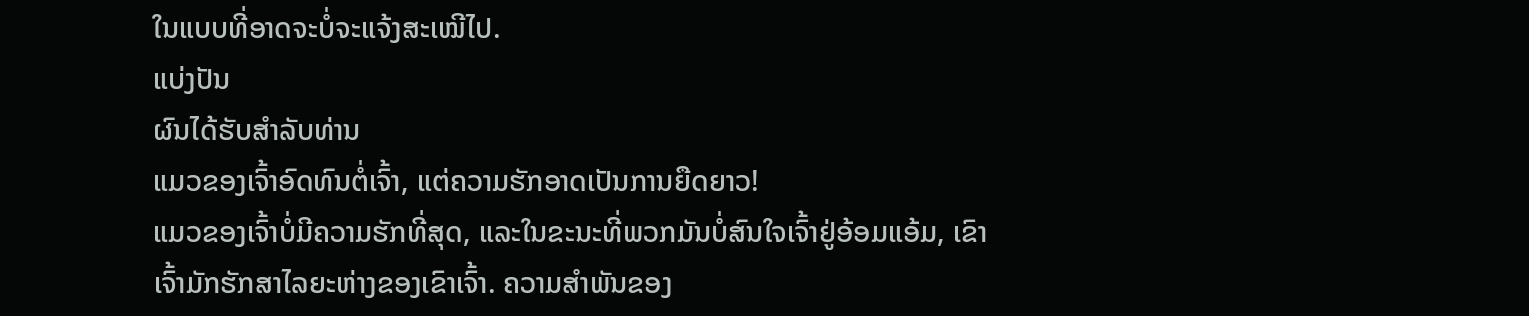ໃນແບບທີ່ອາດຈະບໍ່ຈະແຈ້ງສະເໝີໄປ.
ແບ່ງປັນ
ຜົນໄດ້ຮັບສໍາລັບທ່ານ
ແມວຂອງເຈົ້າອົດທົນຕໍ່ເຈົ້າ, ແຕ່ຄວາມຮັກອາດເປັນການຍືດຍາວ!
ແມວຂອງເຈົ້າບໍ່ມີຄວາມຮັກທີ່ສຸດ, ແລະໃນຂະນະທີ່ພວກມັນບໍ່ສົນໃຈເຈົ້າຢູ່ອ້ອມແອ້ມ, ເຂົາເຈົ້າມັກຮັກສາໄລຍະຫ່າງຂອງເຂົາເຈົ້າ. ຄວາມສຳພັນຂອງ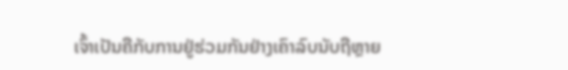ເຈົ້າເປັນຄືກັບການຢູ່ຮ່ວມກັນຢ່າງເຄົາລົບນັບຖືຫຼາຍ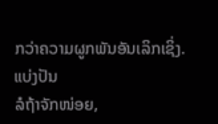ກວ່າຄວາມຜູກພັນອັນເລິກເຊິ່ງ.
ແບ່ງປັນ
ລໍຖ້າຈັກໜ່ອຍ,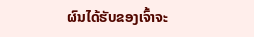ຜົນໄດ້ຮັບຂອງເຈົ້າຈະ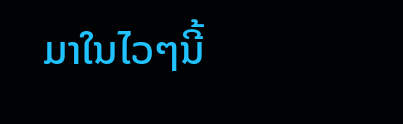ມາໃນໄວໆນີ້